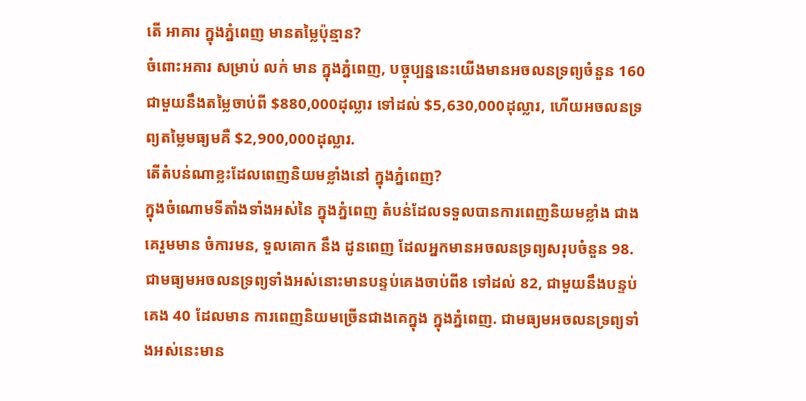តើ អាគារ ក្នុងភ្នំពេញ មានតម្លៃប៉ុន្មាន?
ចំពោះអគារ សម្រាប់ លក់ មាន ក្នុងភ្នំពេញ, បច្ចុប្បន្ននេះយើងមានអចលនទ្រព្យចំនួន 160 ជាមួយនឹងតម្លៃចាប់ពី $880,000ដុល្លារ ទៅដល់ $5,630,000ដុល្លារ, ហើយអចលនទ្រព្យតម្លៃមធ្យមគឺ $2,900,000ដុល្លារ.
តើតំបន់ណាខ្លះដែលពេញនិយមខ្លាំងនៅ ក្នុងភ្នំពេញ?
ក្នុងចំណោមទីតាំងទាំងអស់នៃ ក្នុងភ្នំពេញ តំបន់ដែលទទួលបានការពេញនិយមខ្លាំង ជាងគេរួមមាន ចំការមន, ទួលគោក នឹង ដូនពេញ ដែលអ្នកមានអចលនទ្រព្យសរុបចំនួន 98.
ជាមធ្យមអចលនទ្រព្យទាំងអស់នោះមានបន្ទប់គេងចាប់ពី8 ទៅដល់ 82, ជាមួយនឹងបន្ទប់គេង 40 ដែលមាន ការពេញនិយមច្រើនជាងគេក្នុង ក្នុងភ្នំពេញ. ជាមធ្យមអចលនទ្រព្យទាំងអស់នេះមាន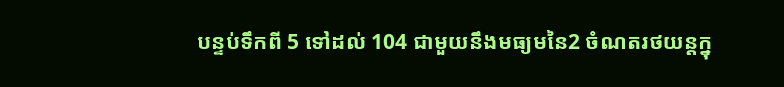បន្ទប់ទឹកពី 5 ទៅដល់ 104 ជាមួយនឹងមធ្យមនៃ2 ចំណតរថយន្តក្នុ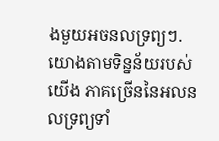ងមួយអចនលទ្រព្យៗ.
យោងតាមទិន្នន័យរបស់យើង ភាគច្រើននៃអលនលទ្រព្យទាំ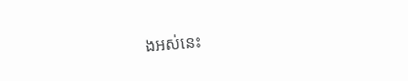ងអស់នេះ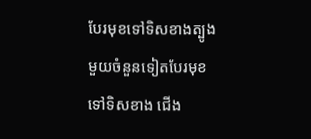បែរមុខទៅទិសខាងត្បូង មួយចំនួនទៀតបែរមុខទៅទិសខាង ជើង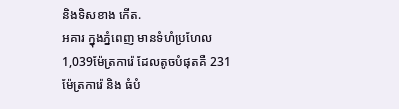និងទិសខាង កើត.
អគារ ក្នុងភ្នំពេញ មានទំហំប្រហែល 1,039ម៉ែត្រការ៉េ ដែលតូចបំផុតគឺ 231 ម៉ែត្រការ៉េ និង ធំបំ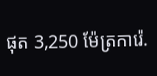ផុត 3,250 ម៉ែត្រការ៉េ.